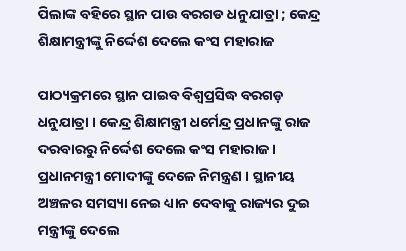ପିଲାଙ୍କ ବହିରେ ସ୍ଥାନ ପାଉ ବରଗଡ ଧନୁଯାତ୍ରା ; କେନ୍ଦ୍ର ଶିକ୍ଷାମନ୍ତ୍ରୀଙ୍କୁ ନିର୍ଦ୍ଦେଶ ଦେଲେ କଂସ ମହାରାଜ

ପାଠ୍ୟକ୍ରମରେ ସ୍ଥାନ ପାଇବ ବିଶ୍ବପ୍ରସିଦ୍ଧ ବରଗଡ଼ ଧନୁଯାତ୍ରା । କେନ୍ଦ୍ର ଶିକ୍ଷାମନ୍ତ୍ରୀ ଧର୍ମେନ୍ଦ୍ର ପ୍ରଧାନଙ୍କୁ ରାଜ ଦରବାରରୁ ନିର୍ଦ୍ଦେଶ ଦେଲେ କଂସ ମହାରାଜ।  ପ୍ରଧାନମନ୍ତ୍ରୀ ମୋଦୀଙ୍କୁ ଦେଳେ ନିମନ୍ତ୍ରଣ । ସ୍ଥାନୀୟ ଅଞ୍ଚଳର ସମସ୍ୟା ନେଇ ଧ୍ୟାନ ଦେବାକୁ ରାଜ୍ୟର ଦୁଇ ମନ୍ତ୍ରୀଙ୍କୁ ଦେଲେ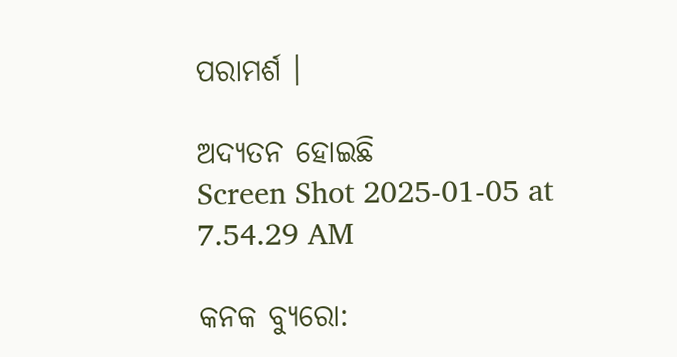ପରାମର୍ଶ ।

ଅଦ୍ୟତନ ହୋଇଛି
Screen Shot 2025-01-05 at 7.54.29 AM

କନକ ବ୍ୟୁରୋ: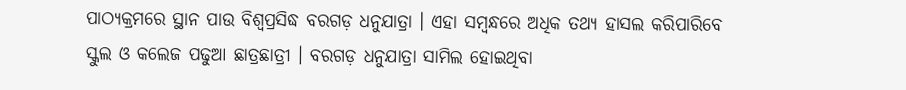ପାଠ୍ୟକ୍ରମରେ ସ୍ଥାନ ପାଉ ବିଶ୍ବପ୍ରସିଦ୍ଧ ବରଗଡ଼ ଧନୁଯାତ୍ରା । ଏହା ସମ୍ବନ୍ଧରେ ଅଧିକ ତଥ୍ୟ ହାସଲ କରିପାରିବେ ସ୍କୁଲ ଓ କଲେଜ ପଢୁଆ ଛାତ୍ରଛାତ୍ରୀ । ବରଗଡ଼ ଧନୁଯାତ୍ରା ସାମିଲ ହୋଇଥିବା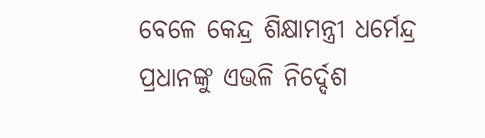ବେଳେ କେନ୍ଦ୍ର ଶିକ୍ଷାମନ୍ତ୍ରୀ ଧର୍ମେନ୍ଦ୍ର ପ୍ରଧାନଙ୍କୁ ଏଭଳି ନିର୍ଦ୍ଦେଶ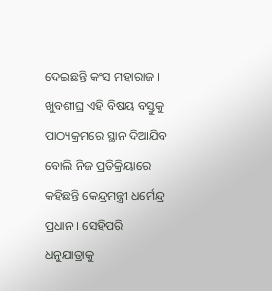ଦେଇଛନ୍ତି କଂସ ମହାରାଜ । ଖୁବଶୀଘ୍ର ଏହି ବିଷୟ ବସ୍ତୁକୁ ପାଠ୍ୟକ୍ରମରେ ସ୍ଥାନ ଦିଆଯିବ ବୋଲି ନିଜ ପ୍ରତିକ୍ରିୟାରେ କହିଛନ୍ତି କେନ୍ଦ୍ରମନ୍ତ୍ରୀ ଧର୍ମେନ୍ଦ୍ର ପ୍ରଧାନ । ସେହିପରି ଧନୁଯାତ୍ରାକୁ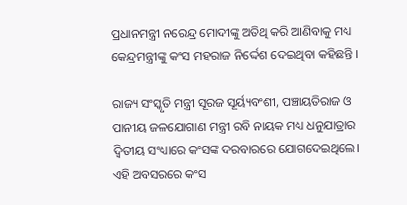ପ୍ରଧାନମନ୍ତ୍ରୀ ନରେନ୍ଦ୍ର ମୋଦୀଙ୍କୁ ଅତିଥି କରି ଆଣିବାକୁ ମଧ୍ୟ କେନ୍ଦ୍ରମନ୍ତ୍ରୀଙ୍କୁ କଂସ ମହରାଜ ନିର୍ଦ୍ଦେଶ ଦେଇଥିବା କହିଛନ୍ତି ।

ରାଜ୍ୟ ସଂସ୍କୃତି ମନ୍ତ୍ରୀ ସୂରଜ ସୂର୍ୟ୍ୟବଂଶୀ, ପଞ୍ଚାୟତିରାଜ ଓ ପାନୀୟ ଜଳଯୋଗାଣ ମନ୍ତ୍ରୀ ରବି ନାୟକ ମଧ୍ୟ ଧନୁଯାତ୍ରାର ଦ୍ବିତୀୟ ସଂଧ୍ୟାରେ କଂସଙ୍କ ଦରବାରରେ ଯୋଗଦେଇଥିଲେ। ଏହି ଅବସରରେ କଂସ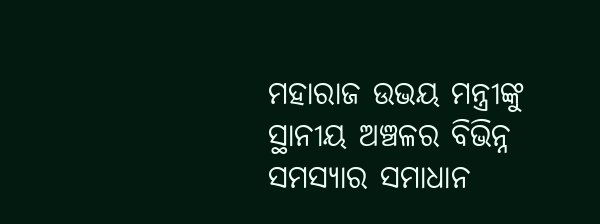ମହାରାଜ ଉଭୟ ମନ୍ତ୍ରୀଙ୍କୁ ସ୍ଥାନୀୟ ଅଞ୍ଚଳର ବିଭିନ୍ନ ସମସ୍ୟାର ସମାଧାନ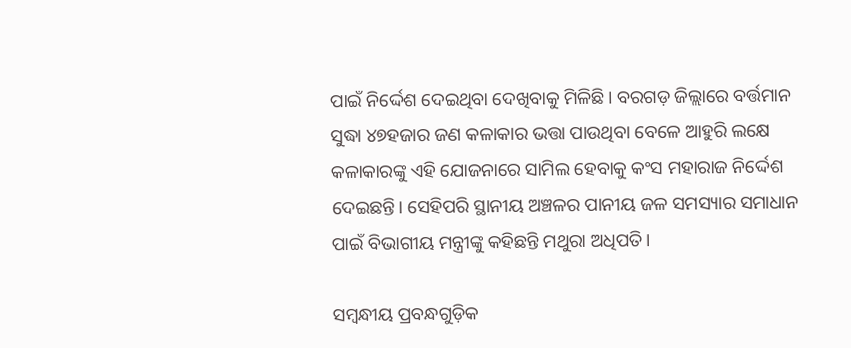ପାଇଁ ନିର୍ଦ୍ଦେଶ ଦେଇଥିବା ଦେଖିବାକୁ ମିଳିଛି। ବରଗଡ଼ ଜିଲ୍ଲାରେ ବର୍ତ୍ତମାନ ସୁଦ୍ଧା ୪୭ହଜାର ଜଣ କଳାକାର ଭତ୍ତା ପାଉଥିବା ବେଳେ ଆହୁରି ଲକ୍ଷେ କଳାକାରଙ୍କୁ ଏହି ଯୋଜନାରେ ସାମିଲ ହେବାକୁ କଂସ ମହାରାଜ ନିର୍ଦ୍ଦେଶ ଦେଇଛନ୍ତି। ସେହିପରି ସ୍ଥାନୀୟ ଅଞ୍ଚଳର ପାନୀୟ ଜଳ ସମସ୍ୟାର ସମାଧାନ ପାଇଁ ବିଭାଗୀୟ ମନ୍ତ୍ରୀଙ୍କୁ କହିଛନ୍ତି ମଥୁରା ଅଧିପତି।

ସମ୍ବନ୍ଧୀୟ ପ୍ରବନ୍ଧଗୁଡ଼ିକ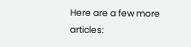Here are a few more articles: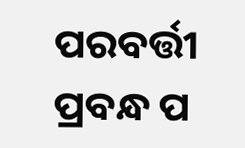ପରବର୍ତ୍ତୀ ପ୍ରବନ୍ଧ ପ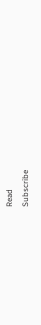Read
Subscribe